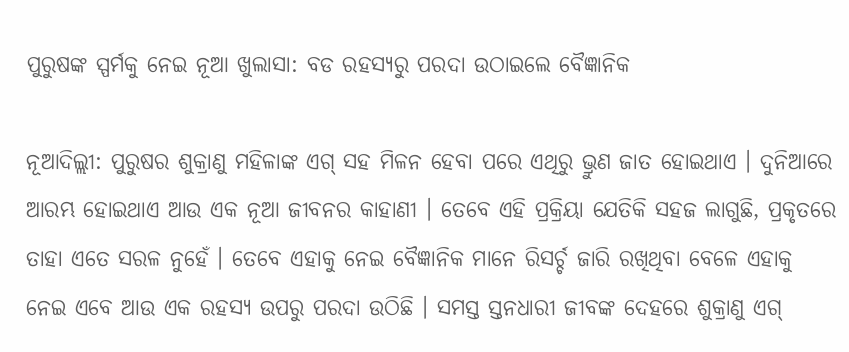ପୁରୁଷଙ୍କ ସ୍ପର୍ମକୁ ନେଇ ନୂଆ ଖୁଲାସା: ବଡ ରହସ୍ୟରୁ ପରଦା ଉଠାଇଲେ ବୈଜ୍ଞାନିକ

ନୂଆଦିଲ୍ଲୀ: ପୁରୁଷର ଶୁକ୍ରାଣୁ ମହିଳାଙ୍କ ଏଗ୍ ସହ ମିଳନ ହେବା ପରେ ଏଥିରୁ ଭ୍ରୁଣ ଜାତ ହୋଇଥାଏ । ଦୁନିଆରେ ଆରମ୍ଭ ହୋଇଥାଏ ଆଉ ଏକ ନୂଆ ଜୀବନର କାହାଣୀ । ତେବେ ଏହି ପ୍ରକ୍ରିୟା ଯେତିକି ସହଜ ଲାଗୁଛି, ପ୍ରକୃତରେ ତାହା ଏତେ ସରଳ ନୁହେଁ । ତେବେ ଏହାକୁ ନେଇ ବୈଜ୍ଞାନିକ ମାନେ ରିସର୍ଚ୍ଚ ଜାରି ରଖିଥିବା ବେଳେ ଏହାକୁ ନେଇ ଏବେ ଆଉ ଏକ ରହସ୍ୟ ଉପରୁ ପରଦା ଉଠିଛି । ସମସ୍ତ ସ୍ତନଧାରୀ ଜୀବଙ୍କ ଦେହରେ ଶୁକ୍ରାଣୁ ଏଗ୍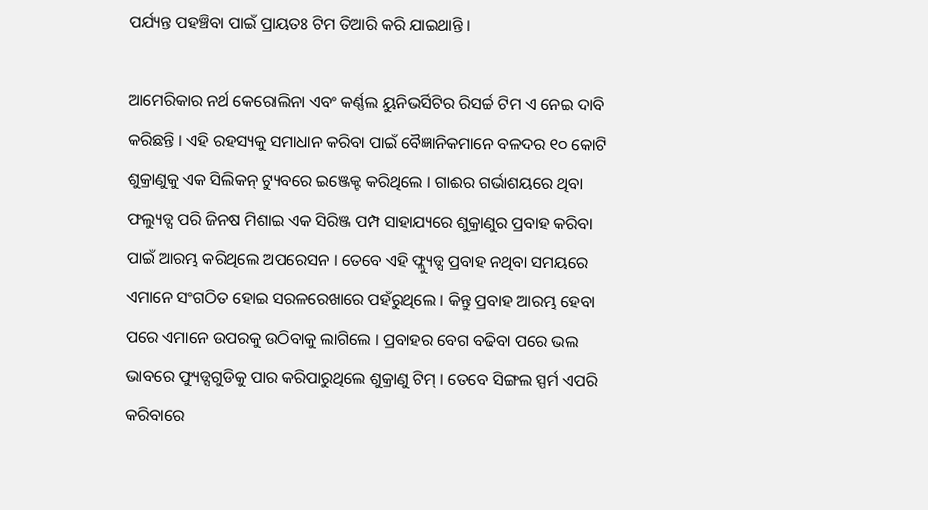ପର୍ଯ୍ୟନ୍ତ ପହଞ୍ଚିବା ପାଇଁ ପ୍ରାୟତଃ ଟିମ ତିଆରି କରି ଯାଇଥାନ୍ତି ।

ଆମେରିକାର ନର୍ଥ କେରୋଲିନା ଏବଂ କର୍ଣ୍ଣଲ ୟୁନିଭର୍ସିଟିର ରିସର୍ଚ୍ଚ ଟିମ ଏ ନେଇ ଦାବି କରିଛନ୍ତି । ଏହି ରହସ୍ୟକୁ ସମାଧାନ କରିବା ପାଇଁ ବୈଜ୍ଞାନିକମାନେ ବଳଦର ୧୦ କୋଟି ଶୁକ୍ରାଣୁକୁ ଏକ ସିଲିକନ୍ ଟ୍ୟୁବରେ ଇଞ୍ଜେକ୍ଟ କରିଥିଲେ । ଗାଈର ଗର୍ଭାଶୟରେ ଥିବା ଫଲ୍ୟୁଡ୍ସ ପରି ଜିନଷ ମିଶାଇ ଏକ ସିରିଞ୍ଜ ପମ୍ପ ସାହାଯ୍ୟରେ ଶୁକ୍ରାଣୁର ପ୍ରବାହ କରିବା ପାଇଁ ଆରମ୍ଭ କରିଥିଲେ ଅପରେସନ । ତେବେ ଏହି ଫ୍ଲ୍ୟୁଡ୍ସ ପ୍ରବାହ ନଥିବା ସମୟରେ ଏମାନେ ସଂଗଠିତ ହୋଇ ସରଳରେଖାରେ ପହଁରୁଥିଲେ । କିନ୍ତୁ ପ୍ରବାହ ଆରମ୍ଭ ହେବା ପରେ ଏମାନେ ଉପରକୁ ଉଠିବାକୁ ଲାଗିଲେ । ପ୍ରବାହର ବେଗ ବଢିବା ପରେ ଭଲ ଭାବରେ ଫ୍ୟୁଡ୍ସଗୁଡିକୁ ପାର କରିପାରୁଥିଲେ ଶୁକ୍ରାଣୁ ଟିମ୍ । ତେବେ ସିଙ୍ଗଲ ସ୍ପର୍ମ ଏପରି କରିବାରେ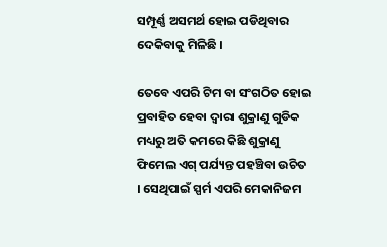ସମ୍ପୂର୍ଣ୍ଣ ଅସମର୍ଥ ହୋଇ ପଡିଥିବାର ଦେକିବାକୁ ମିଳିଛି ।

ତେବେ ଏପରି ଟିମ ବା ସଂଗଠିତ ହୋଇ ପ୍ରବାହିତ ହେବା ଦ୍ୱାରା ଶୁକ୍ରାଣୁ ଗୁଡିକ ମଧ୍ୟରୁ ଅତି କମରେ କିଛି ଶୁକ୍ରାଣୁ ଫିମେଲ ଏଗ୍ ପର୍ଯ୍ୟନ୍ତ ପହଞ୍ଚିବା ଉଚିତ । ସେଥିପାଇଁ ସ୍ପର୍ମ ଏପରି ମେକାନିଜମ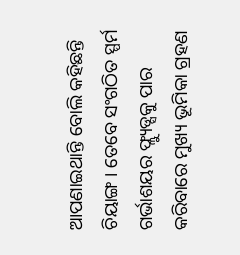ଆପଣାଇଥାନ୍ତି ବୋଲି କହିଛନ୍ତି ଚିୟାଙ୍ଗ । ତେବେ ସଂଗଠିତ ସ୍ପର୍ମ ଗର୍ଭାଶୟର ଫ୍ଲ୍ୟୁଡ୍ସକୁ ପାର କରିବାରେ ମୁଖ୍ୟ ଭୂମିକା ଗ୍ରହଣ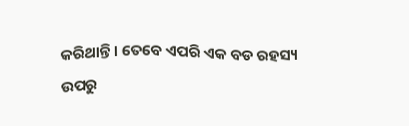କରିଥାନ୍ତି । ତେବେ ଏପରି ଏକ ବଡ ରହସ୍ୟ ଉପରୁ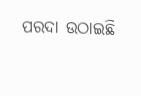ପରଦା ଉଠାଇଛି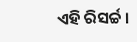ଏହି ରିସର୍ଚ୍ଚ ।